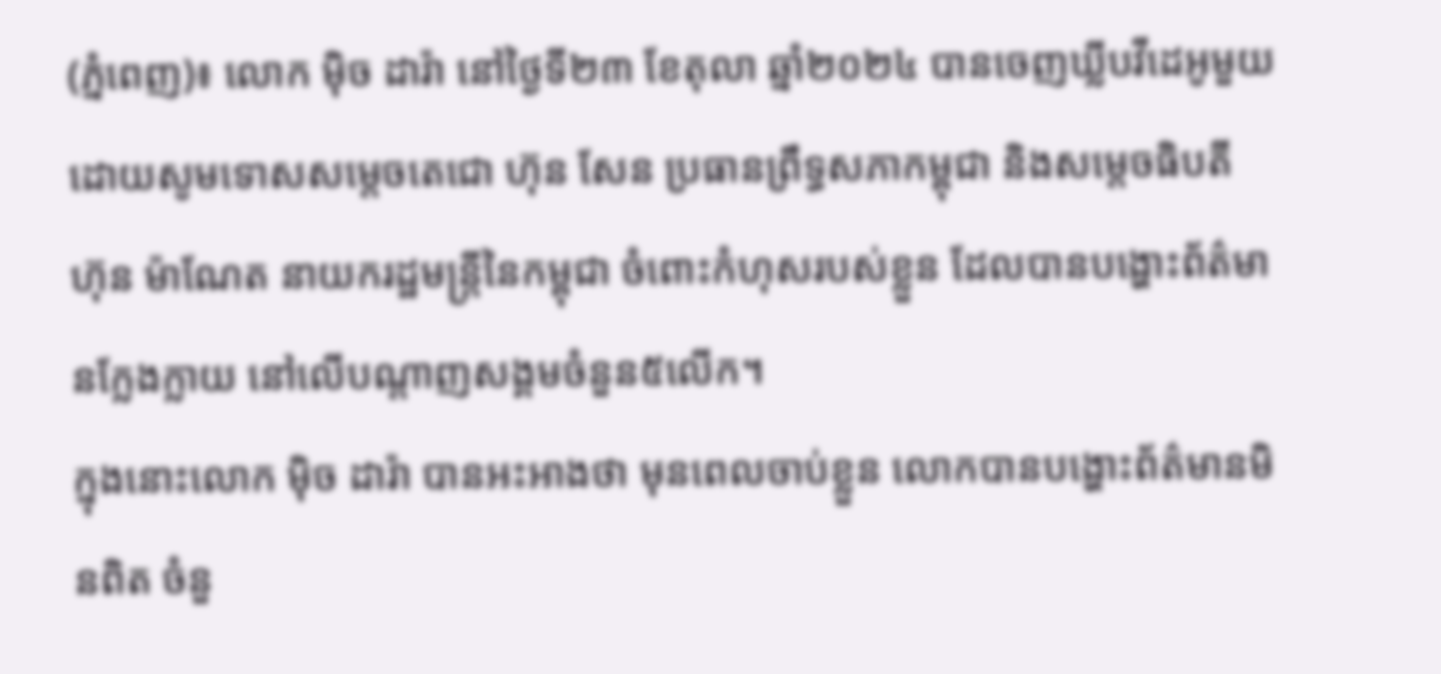(ភ្នំពេញ)៖ លោក ម៉ិច ដារ៉ា នៅថ្ងៃទី២៣ ខែតុលា ឆ្នាំ២០២៤ បានចេញឃ្លីបវីដេអូមួយ ដោយសូមទោសសម្តេចតេជោ ហ៊ុន សែន ប្រធានព្រឹទ្ធសភាកម្ពុជា និងសម្តេចធិបតី ហ៊ុន ម៉ាណែត នាយករដ្ឋមន្រ្តីនៃកម្ពុជា ចំពោះកំហុសរបស់ខ្លួន ដែលបានបង្ហោះព័ត៌មានក្លែងក្លាយ នៅលើបណ្តាញសង្គមចំនួន៥លើក។
ក្នុងនោះលោក ម៉ិច ដារ៉ា បានអះអាងថា មុនពេលចាប់ខ្លួន លោកបានបង្ហោះព័ត៌មានមិនពិត ចំនួ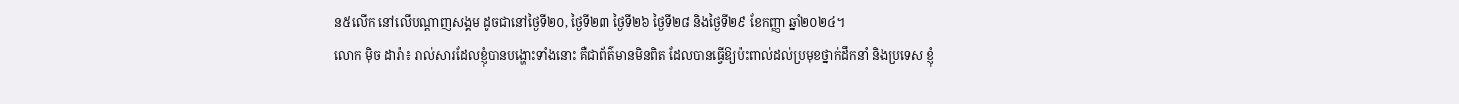ន៥លើក នៅលើបណ្តាញសង្គម ដូចជានៅថ្ងៃទី២០, ថ្ងៃទី២៣ ថ្ងៃទី២៦ ថ្ងៃទី២៨ និងថ្ងៃទី២៩ ខែកញ្ញា ឆ្នាំ២០២៤។
លោក ម៉ិច ដារ៉ា៖ រាល់សារដែលខ្ញុំបានបង្ហោះទាំងនោះ គឺជាព័ត៌មានមិនពិត ដែលបានធ្វើឱ្យប៉ះពាល់ដល់ប្រមុខថ្នាក់ដឹកនាំ និងប្រទេស ខ្ញុំ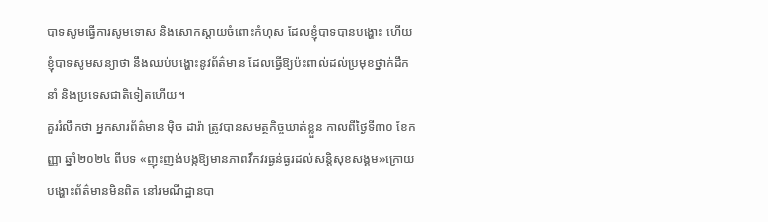បាទសូមធ្វើការសូមទោស និងសោកស្តាយចំពោះកំហុស ដែលខ្ញុំបាទបានបង្ហោះ ហើយខ្ញុំបាទសូមសន្យាថា នឹងឈប់បង្ហោះនូវព័ត៌មាន ដែលធ្វើឱ្យប៉ះពាល់ដល់ប្រមុខថ្នាក់ដឹកនាំ និងប្រទេសជាតិទៀតហើយ។
គួររំលឹកថា អ្នកសារព័ត៌មាន ម៉ិច ដារ៉ា ត្រូវបានសមត្ថកិច្ចឃាត់ខ្លួន កាលពីថ្ងៃទី៣០ ខែកញ្ញា ឆ្នាំ២០២៤ ពីបទ «ញុះញង់បង្កឱ្យមានភាពវឹកវរធ្ងន់ធ្ងរដល់សន្តិសុខសង្គម»ក្រោយបង្ហោះព័ត៌មានមិនពិត នៅរមណីដ្ឋានបា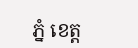ភ្នំ ខេត្ត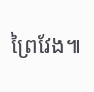ព្រៃវែង៕